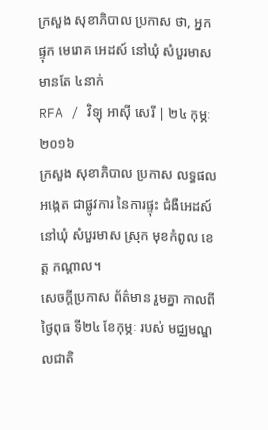ក្រសួង សុខាភិបាល ប្រកាស ថា, អ្នកផ្ទុក មេរោគ អេដស៍ នៅឃុំ សំបួរមាស មានតែ ៤នាក់
RFA / វិទ្យុ អាស៊ី សេរី | ២៤ កុម្ភៈ ២០១៦
ក្រសួង សុខាភិបាល ប្រកាស លទ្ធផល អង្កេត ជាផ្លូវការ នៃការផ្ទុះ ជំងឺអេដស៍ នៅឃុំ សំបួរមាស ស្រុក មុខកំពូល ខេត្ត កណ្ដាល។
សេចក្ដីប្រកាស ព័ត៌មាន រួមគ្នា កាលពីថ្ងៃពុធ ទី២៤ ខែកុម្ភៈ របស់ មជ្ឈមណ្ឌលជាតិ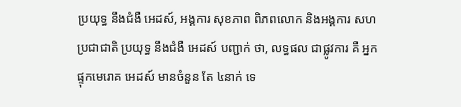ប្រយុទ្ធ នឹងជំងឺ អេដស៍, អង្គការ សុខភាព ពិភពលោក និងអង្គការ សហប្រជាជាតិ ប្រយុទ្ធ នឹងជំងឺ អេដស៍ បញ្ជាក់ ថា, លទ្ធផល ជាផ្លូវការ គឺ អ្នក ផ្ទុកមេរោគ អេដស៍ មានចំនួន តែ ៤នាក់ ទេ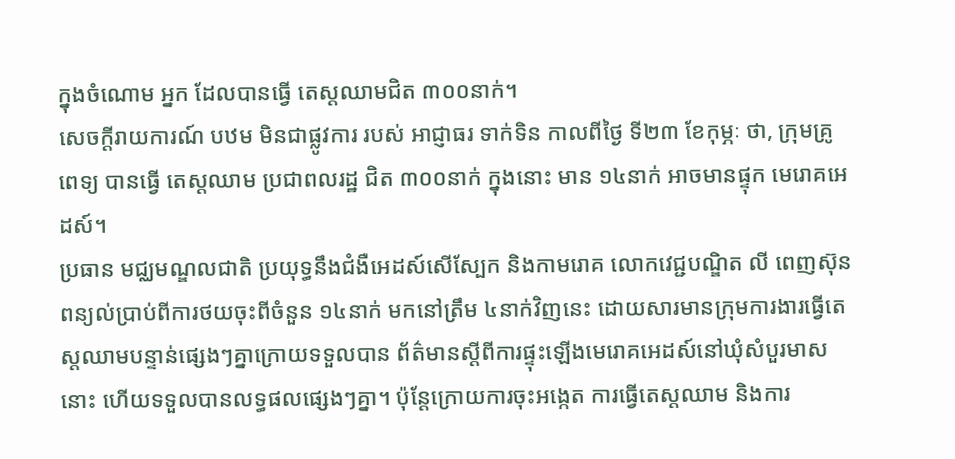ក្នុងចំណោម អ្នក ដែលបានធ្វើ តេស្តឈាមជិត ៣០០នាក់។
សេចក្ដីរាយការណ៍ បឋម មិនជាផ្លូវការ របស់ អាជ្ញាធរ ទាក់ទិន កាលពីថ្ងៃ ទី២៣ ខែកុម្ភៈ ថា, ក្រុមគ្រូពេទ្យ បានធ្វើ តេស្តឈាម ប្រជាពលរដ្ឋ ជិត ៣០០នាក់ ក្នុងនោះ មាន ១៤នាក់ អាចមានផ្ទុក មេរោគអេដស៍។
ប្រធាន មជ្ឈមណ្ឌលជាតិ ប្រយុទ្ធនឹងជំងឺអេដស៍សើស្បែក និងកាមរោគ លោកវេជ្ជបណ្ឌិត លី ពេញស៊ុន ពន្យល់ប្រាប់ពីការថយចុះពីចំនួន ១៤នាក់ មកនៅត្រឹម ៤នាក់វិញនេះ ដោយសារមានក្រុមការងារធ្វើតេស្តឈាមបន្ទាន់ផ្សេងៗគ្នាក្រោយទទួលបាន ព័ត៌មានស្តីពីការផ្ទុះឡើងមេរោគអេដស៍នៅឃុំសំបួរមាស នោះ ហើយទទួលបានលទ្ធផលផ្សេងៗគ្នា។ ប៉ុន្តែក្រោយការចុះអង្កេត ការធ្វើតេស្តឈាម និងការ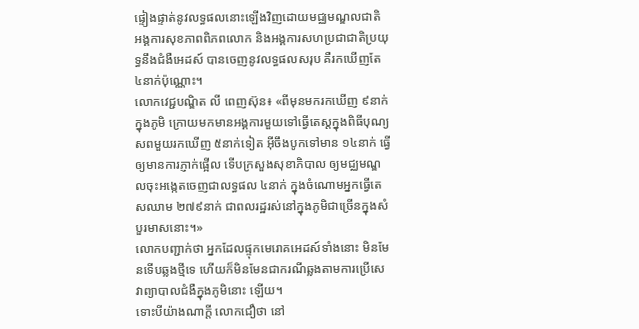ផ្ទៀងផ្ទាត់នូវលទ្ធផលនោះឡើងវិញដោយមជ្ឈមណ្ឌលជាតិ អង្គការសុខភាពពិភពលោក និងអង្គការសហប្រជាជាតិប្រយុទ្ធនឹងជំងឺអេដស៍ បានចេញនូវលទ្ធផលសរុប គឺរកឃើញតែ ៤នាក់ប៉ុណ្ណោះ។
លោកវេជ្ជបណ្ឌិត លី ពេញស៊ុន៖ «ពីមុនមករកឃើញ ៩នាក់ក្នុងភូមិ ក្រោយមកមានអង្គការមួយទៅធ្វើតេស្តក្នុងពិធីបុណ្យសពមួយរកឃើញ ៥នាក់ទៀត អ៊ីចឹងបូកទៅមាន ១៤នាក់ ធ្វើឲ្យមានការភ្ញាក់ផ្អើល ទើបក្រសួងសុខាភិបាល ឲ្យមជ្ឈមណ្ឌលចុះអង្កេតចេញជាលទ្ធផល ៤នាក់ ក្នុងចំណោមអ្នកធ្វើតេសឈាម ២៧៩នាក់ ជាពលរដ្ឋរស់នៅក្នុងភូមិជាច្រើនក្នុងសំបួរមាសនោះ។»
លោកបញ្ជាក់ថា អ្នកដែលផ្ទុកមេរោគអេដស៍ទាំងនោះ មិនមែនទើបឆ្លងថ្មីទេ ហើយក៏មិនមែនជាករណីឆ្លងតាមការប្រើសេវាព្យាបាលជំងឺក្នុងភូមិនោះ ឡើយ។
ទោះបីយ៉ាងណាក្តី លោកជឿថា នៅ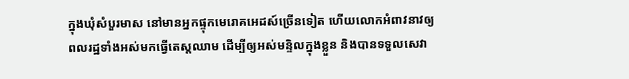ក្នុងឃុំសំបួរមាស នៅមានអ្នកផ្ទុកមេរោគអេដស៍ច្រើនទៀត ហើយលោកអំពាវនាវឲ្យពលរដ្ឋទាំងអស់មកធ្វើតេស្តឈាម ដើម្បីឲ្យអស់មន្ទិលក្នុងខ្លួន និងបានទទួលសេវា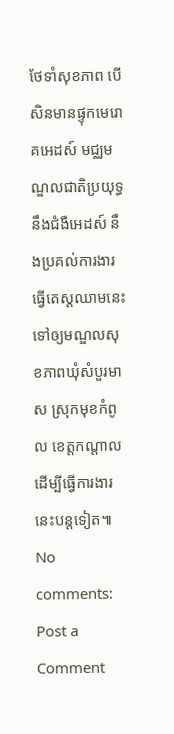ថែទាំសុខភាព បើសិនមានផ្ទុកមេរោគអេដស៍ មជ្ឈមណ្ឌលជាតិប្រយុទ្ធនឹងជំងឺអេដស៍ នឹងប្រគល់ការងារធ្វើតេស្តឈាមនេះទៅឲ្យមណ្ឌលសុខភាពឃុំសំបួរមាស ស្រុកមុខកំពូល ខេត្តកណ្ដាល ដើម្បីធ្វើការងារនេះបន្តទៀត៕
No comments:
Post a Comment